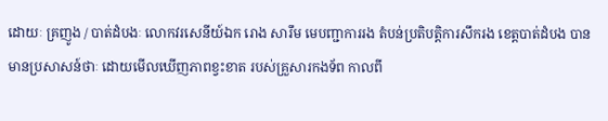ដោយៈ គ្រញូង / បាត់ដំបងៈ លោកវរសេនីយ៍ឯក រោង សារឹម មេបញ្ជាការរង តំបន់ប្រតិបត្តិការសឹករង ខេត្តបាត់ដំបង បានមានប្រសាសន៍ថាៈ ដោយមើលឃើញភាពខ្វះខាត របស់គ្រួសារកងទ័ព កាលពី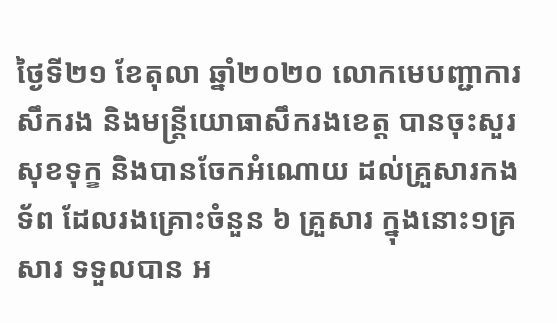ថ្ងៃទី២១ ខែតុលា ឆ្នាំ២០២០ លោកមេបញ្ជាការសឹករង និងមន្ត្រីយោធាសឹករងខេត្ត បានចុះសួរសុខទុក្ខ និងបានចែកអំណោយ ដល់គ្រួសារកងទ័ព ដែលរងគ្រោះចំនួន ៦ គ្រួសារ ក្នុងនោះ១គ្រសារ ទទួលបាន អ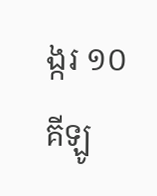ង្ករ ១០ គីឡូ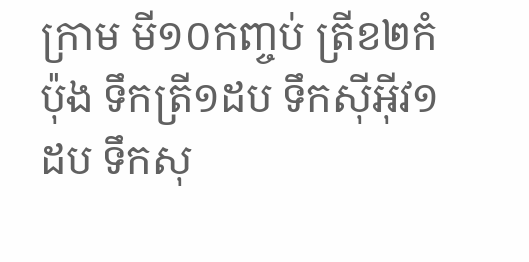ក្រាម មី១០កញ្ចប់ ត្រីខ២កំប៉ុង ទឹកត្រី១ដប ទឹកស៊ីអ៊ីវ១ដប ទឹកសុ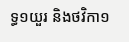ទ្ធ១យួរ និងថវិកា១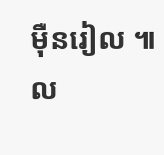ម៉ឺនរៀល ៕ ល